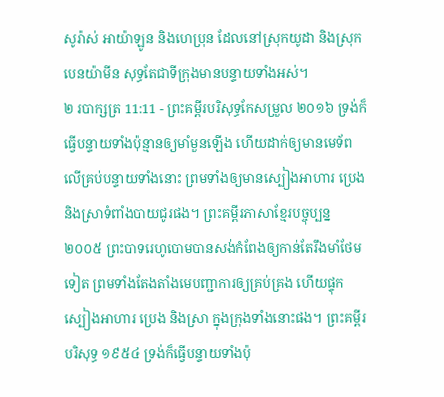សូរ៉ាស់ អាយ៉ាឡូន និងហេប្រុន ដែលនៅស្រុកយូដា និងស្រុកបេនយ៉ាមីន សុទ្ធតែជាទីក្រុងមានបន្ទាយទាំងអស់។
២ របាក្សត្រ 11:11 - ព្រះគម្ពីរបរិសុទ្ធកែសម្រួល ២០១៦ ទ្រង់ក៏ធ្វើបន្ទាយទាំងប៉ុន្មានឲ្យមាំមួនឡើង ហើយដាក់ឲ្យមានមេទ័ព លើគ្រប់បន្ទាយទាំងនោះ ព្រមទាំងឲ្យមានស្បៀងអាហារ ប្រេង និងស្រាទំពាំងបាយជូរផង។ ព្រះគម្ពីរភាសាខ្មែរបច្ចុប្បន្ន ២០០៥ ព្រះបាទរេហូបោមបានសង់កំពែងឲ្យកាន់តែរឹងមាំថែមទៀត ព្រមទាំងតែងតាំងមេបញ្ជាការឲ្យគ្រប់គ្រង ហើយផ្ទុកស្បៀងអាហារ ប្រេង និងស្រា ក្នុងក្រុងទាំងនោះផង។ ព្រះគម្ពីរបរិសុទ្ធ ១៩៥៤ ទ្រង់ក៏ធ្វើបន្ទាយទាំងប៉ុ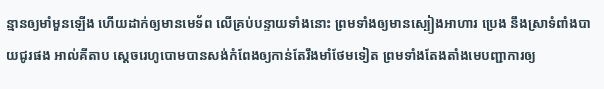ន្មានឲ្យមាំមួនឡើង ហើយដាក់ឲ្យមានមេទ័ព លើគ្រប់បន្ទាយទាំងនោះ ព្រមទាំងឲ្យមានស្បៀងអាហារ ប្រេង នឹងស្រាទំពាំងបាយជូរផង អាល់គីតាប ស្តេចរេហូបោមបានសង់កំពែងឲ្យកាន់តែរឹងមាំថែមទៀត ព្រមទាំងតែងតាំងមេបញ្ជាការឲ្យ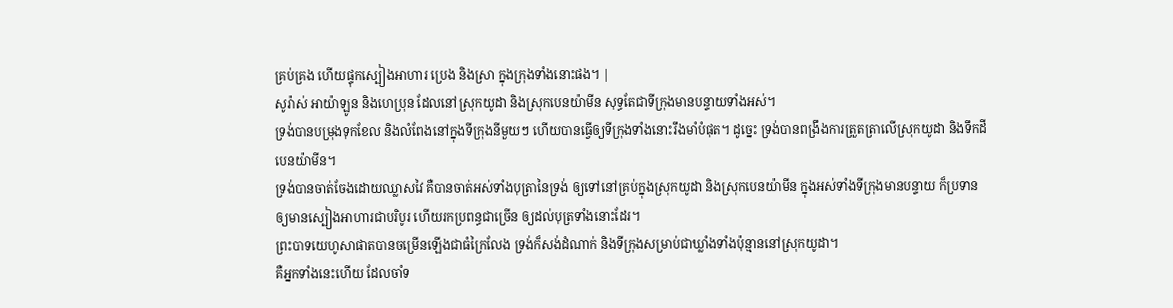គ្រប់គ្រង ហើយផ្ទុកស្បៀងអាហារ ប្រេង និងស្រា ក្នុងក្រុងទាំងនោះផង។ |
សូរ៉ាស់ អាយ៉ាឡូន និងហេប្រុន ដែលនៅស្រុកយូដា និងស្រុកបេនយ៉ាមីន សុទ្ធតែជាទីក្រុងមានបន្ទាយទាំងអស់។
ទ្រង់បានបម្រុងទុកខែល និងលំពែងនៅក្នុងទីក្រុងនីមួយៗ ហើយបានធ្វើឲ្យទីក្រុងទាំងនោះរឹងមាំបំផុត។ ដូច្នេះ ទ្រង់បានពង្រឹងការត្រួតត្រាលើស្រុកយូដា និងទឹកដីបេនយ៉ាមីន។
ទ្រង់បានចាត់ចែងដោយឈ្លាសវៃ គឺបានចាត់អស់ទាំងបុត្រានៃទ្រង់ ឲ្យទៅនៅគ្រប់ក្នុងស្រុកយូដា និងស្រុកបេនយ៉ាមីន ក្នុងអស់ទាំងទីក្រុងមានបន្ទាយ ក៏ប្រទានឲ្យមានស្បៀងអាហារជាបរិបូរ ហើយរកប្រពន្ធជាច្រើន ឲ្យដល់បុត្រទាំងនោះដែរ។
ព្រះបាទយេហូសាផាតបានចម្រើនឡើងជាធំក្រៃលែង ទ្រង់ក៏សង់ដំណាក់ និងទីក្រុងសម្រាប់ជាឃ្លាំងទាំងប៉ុន្មាននៅស្រុកយូដា។
គឺអ្នកទាំងនេះហើយ ដែលចាំទ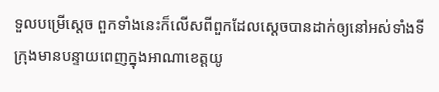ទួលបម្រើស្តេច ពួកទាំងនេះក៏លើសពីពួកដែលស្តេចបានដាក់ឲ្យនៅអស់ទាំងទីក្រុងមានបន្ទាយពេញក្នុងអាណាខេត្តយូ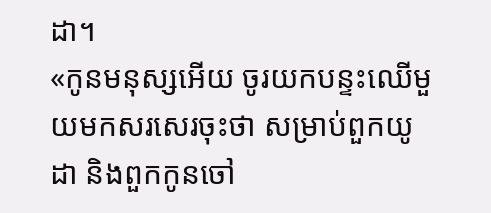ដា។
«កូនមនុស្សអើយ ចូរយកបន្ទះឈើមួយមកសរសេរចុះថា សម្រាប់ពួកយូដា និងពួកកូនចៅ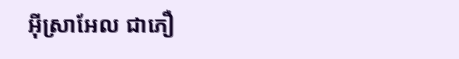អ៊ីស្រាអែល ជាភឿ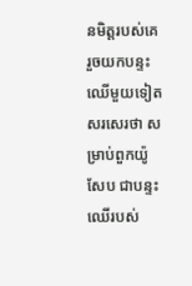នមិត្តរបស់គេ រួចយកបន្ទះឈើមួយទៀតសរសេរថា សម្រាប់ពួកយ៉ូសែប ជាបន្ទះឈើរបស់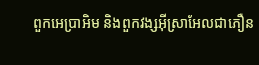ពួកអេប្រាអិម និងពួកវង្សអ៊ីស្រាអែលជាភឿន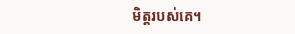មិត្តរបស់គេ។